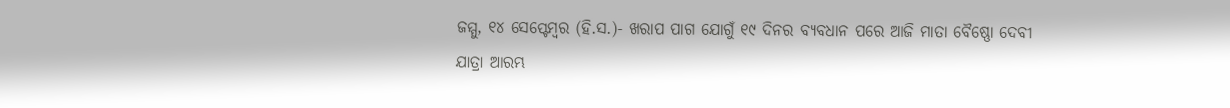ଜମ୍ମୁ, ୧୪ ସେପ୍ଟେମ୍ବର (ହି.ସ.)- ଖରାପ ପାଗ ଯୋଗୁଁ ୧୯ ଦିନର ବ୍ୟବଧାନ ପରେ ଆଜି ମାତା ବୈଷ୍ଣୋ ଦେବୀ ଯାତ୍ରା ଆରମ୍ଭ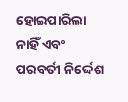ହୋଇପାରିଲା ନାହିଁ ଏବଂ ପରବର୍ତୀ ନିର୍ଦ୍ଦେଶ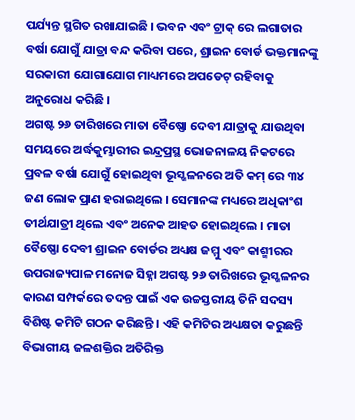ପର୍ଯ୍ୟନ୍ତ ସ୍ଥଗିତ ରଖାଯାଇଛି । ଭବନ ଏବଂ ଟ୍ରାକ୍ ରେ ଲଗାତାର ବର୍ଷା ଯୋଗୁଁ ଯାତ୍ରା ବନ୍ଦ କରିବା ପରେ, ଶ୍ରାଇନ ବୋର୍ଡ ଭକ୍ତମାନଙ୍କୁ ସରକାରୀ ଯୋଗାଯୋଗ ମାଧ୍ୟମରେ ଅପଡେଟ୍ ରହିବାକୁ ଅନୁରୋଧ କରିଛି ।
ଅଗଷ୍ଟ ୨୬ ତାରିଖରେ ମାତା ବୈଷ୍ଣୋ ଦେବୀ ଯାତ୍ରାକୁ ଯାଉଥିବା ସମୟରେ ଅର୍ଦ୍ଧକୁମ୍ଭାରୀର ଇନ୍ଦ୍ରପ୍ରସ୍ଥ ଭୋଜନାଳୟ ନିକଟରେ ପ୍ରବଳ ବର୍ଷା ଯୋଗୁଁ ହୋଇଥିବା ଭୂସ୍ଖଳନରେ ଅତି କମ୍ ରେ ୩୪ ଜଣ ଲୋକ ପ୍ରାଣ ହରାଇଥିଲେ । ସେମାନଙ୍କ ମଧ୍ୟରେ ଅଧିକାଂଶ ତୀର୍ଥଯାତ୍ରୀ ଥିଲେ ଏବଂ ଅନେକ ଆହତ ହୋଇଥିଲେ । ମାତା ବୈଷ୍ଣୋ ଦେବୀ ଶ୍ରାଇନ ବୋର୍ଡର ଅଧ୍ୟକ୍ଷ ଜମ୍ମୁ ଏବଂ କାଶ୍ମୀରର ଉପରାଜ୍ୟପାଳ ମନୋଜ ସିହ୍ନା ଅଗଷ୍ଟ ୨୬ ତାରିଖରେ ଭୂସ୍ଖଳନର କାରଣ ସମ୍ପର୍କରେ ତଦନ୍ତ ପାଇଁ ଏକ ଉଚ୍ଚସ୍ତରୀୟ ତିନି ସଦସ୍ୟ ବିଶିଷ୍ଟ କମିଟି ଗଠନ କରିଛନ୍ତି । ଏହି କମିଟିର ଅଧ୍ୟକ୍ଷତା କରୁଛନ୍ତି ବିଭାଗୀୟ ଜଳଶକ୍ତିର ଅତିରିକ୍ତ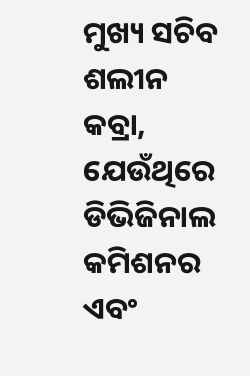ମୁଖ୍ୟ ସଚିବ ଶଲୀନ କବ୍ରା, ଯେଉଁଥିରେ ଡିଭିଜିନାଲ କମିଶନର ଏବଂ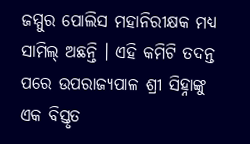ଜମ୍ମୁର ପୋଲିସ ମହାନିରୀକ୍ଷକ ମଧ୍ୟ ସାମିଲ୍ ଅଛନ୍ତି । ଏହି କମିଟି ତଦନ୍ତ ପରେ ଉପରାଜ୍ୟପାଳ ଶ୍ରୀ ସିହ୍ନାଙ୍କୁ ଏକ ବିସ୍ତୃତ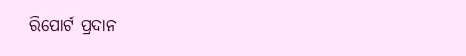ରିପୋର୍ଟ ପ୍ରଦାନ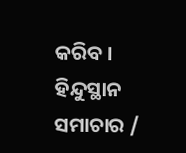କରିବ ।
ହିନ୍ଦୁସ୍ଥାନ ସମାଚାର /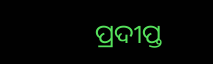ପ୍ରଦୀପ୍ତ